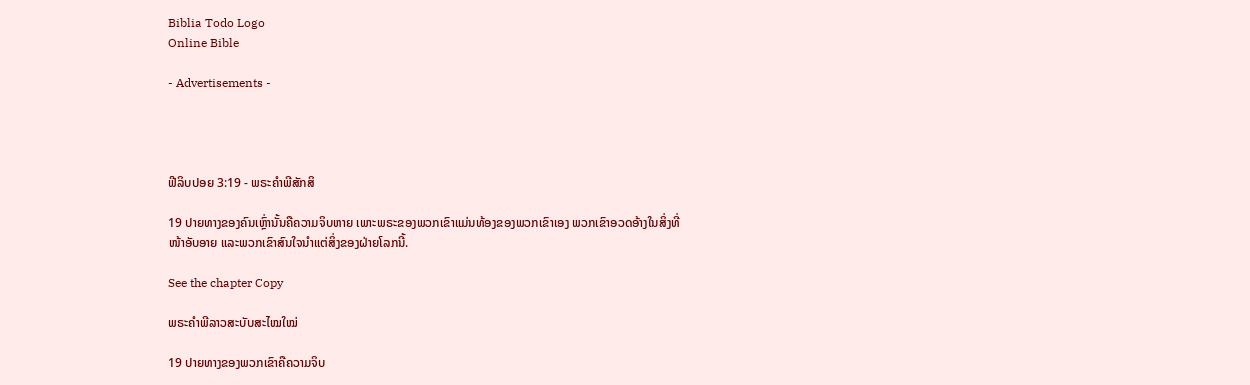Biblia Todo Logo
Online Bible

- Advertisements -




ຟີລິບປອຍ 3:19 - ພຣະຄຳພີສັກສິ

19 ປາຍທາງຂອງຄົນເຫຼົ່ານັ້ນຄືຄວາມຈິບຫາຍ ເພາະພຣະຂອງພວກເຂົາແມ່ນທ້ອງຂອງພວກເຂົາເອງ ພວກເຂົາອວດອ້າງໃນສິ່ງທີ່ໜ້າອັບອາຍ ແລະພວກເຂົາສົນໃຈນຳແຕ່ສິ່ງຂອງຝ່າຍໂລກນີ້.

See the chapter Copy

ພຣະຄຳພີລາວສະບັບສະໄໝໃໝ່

19 ປາຍທາງຂອງພວກເຂົາຄືຄວາມຈິບ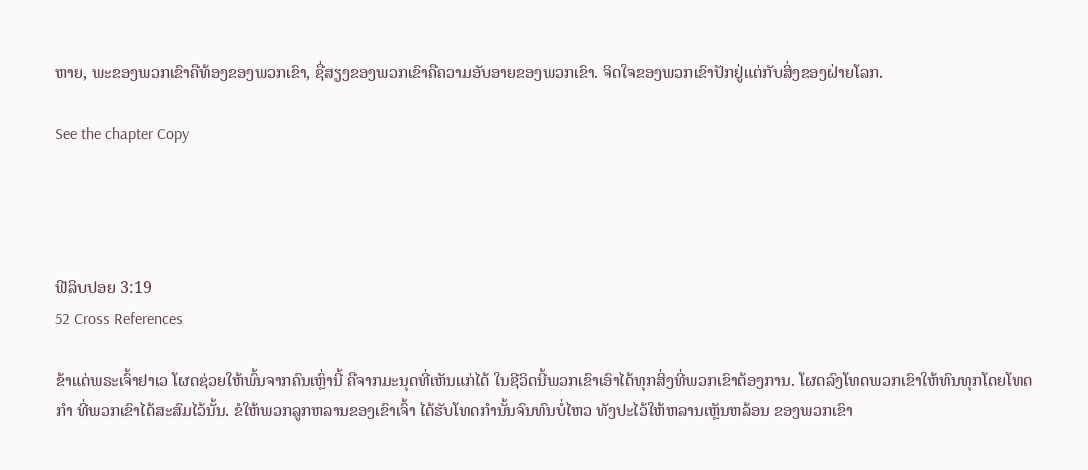ຫາຍ, ພະຂອງພວກເຂົາຄືທ້ອງຂອງພວກເຂົາ, ຊື່ສຽງຂອງພວກເຂົາຄືຄວາມອັບອາຍຂອງພວກເຂົາ. ຈິດໃຈຂອງພວກເຂົາປັກຢູ່ແຕ່ກັບສິ່ງຂອງຝ່າຍໂລກ.

See the chapter Copy




ຟີລິບປອຍ 3:19
52 Cross References

ຂ້າແດ່ພຣະເຈົ້າຢາເວ ໂຜດຊ່ວຍໃຫ້ພົ້ນຈາກຄົນເຫຼົ່ານີ້ ຄືຈາກມະນຸດທີ່ເຫັນແກ່ໄດ້ ໃນຊີວິດນີ້ພວກເຂົາເອົາໄດ້ທຸກສິ່ງທີ່ພວກເຂົາຕ້ອງການ. ໂຜດລົງໂທດພວກເຂົາໃຫ້ທົນທຸກໂດຍໂທດກຳ ທີ່ພວກເຂົາໄດ້ສະສົມໄວ້ນັ້ນ. ຂໍໃຫ້ພວກລູກຫລານຂອງເຂົາເຈົ້າ ໄດ້ຮັບໂທດກຳນັ້ນຈົນທົນບໍ່ໄຫວ ທັງປະໄວ້ໃຫ້ຫລານເຫຼັນຫລ້ອນ ຂອງພວກເຂົາ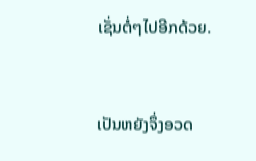ເຊັ່ນຕໍ່ໆໄປອີກດ້ວຍ.


ເປັນຫຍັງຈຶ່ງອວດ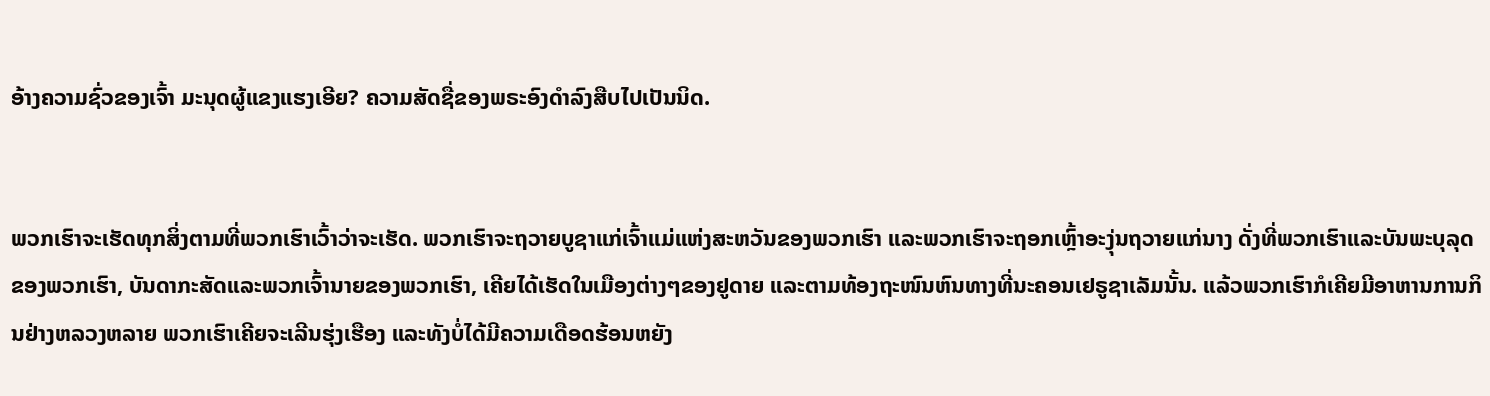ອ້າງຄວາມຊົ່ວຂອງເຈົ້າ ມະນຸດຜູ້ແຂງແຮງເອີຍ? ຄວາມສັດຊື່ຂອງພຣະອົງດຳລົງສືບໄປເປັນນິດ.


ພວກເຮົາຈະເຮັດທຸກສິ່ງຕາມທີ່ພວກເຮົາເວົ້າວ່າຈະເຮັດ. ພວກເຮົາຈະຖວາຍບູຊາແກ່ເຈົ້າແມ່ແຫ່ງສະຫວັນຂອງພວກເຮົາ ແລະພວກເຮົາຈະຖອກເຫຼົ້າອະງຸ່ນຖວາຍແກ່ນາງ ດັ່ງທີ່ພວກເຮົາແລະບັນພະບຸລຸດຂອງພວກເຮົາ, ບັນດາກະສັດແລະພວກເຈົ້ານາຍຂອງພວກເຮົາ, ເຄີຍໄດ້ເຮັດໃນເມືອງຕ່າງໆຂອງຢູດາຍ ແລະຕາມທ້ອງຖະໜົນຫົນທາງທີ່ນະຄອນເຢຣູຊາເລັມນັ້ນ. ແລ້ວພວກເຮົາກໍເຄີຍມີອາຫານການກິນຢ່າງຫລວງຫລາຍ ພວກເຮົາເຄີຍຈະເລີນຮຸ່ງເຮືອງ ແລະທັງບໍ່ໄດ້ມີຄວາມເດືອດຮ້ອນຫຍັງ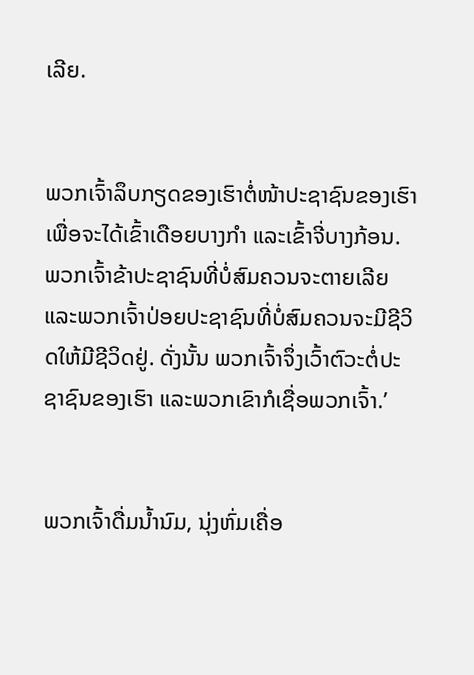ເລີຍ.


ພວກເຈົ້າລຶບກຽດຂອງເຮົາຕໍ່ໜ້າປະຊາຊົນຂອງເຮົາ ເພື່ອຈະໄດ້ເຂົ້າເດືອຍບາງກຳ ແລະເຂົ້າຈີ່ບາງກ້ອນ. ພວກເຈົ້າຂ້າປະຊາຊົນທີ່ບໍ່ສົມຄວນຈະຕາຍເລີຍ ແລະພວກເຈົ້າປ່ອຍປະຊາຊົນທີ່ບໍ່ສົມຄວນຈະມີຊີວິດໃຫ້ມີຊີວິດຢູ່. ດັ່ງນັ້ນ ພວກເຈົ້າຈຶ່ງເວົ້າຕົວະຕໍ່ປະຊາຊົນຂອງເຮົາ ແລະພວກເຂົາກໍເຊື່ອພວກເຈົ້າ.’


ພວກເຈົ້າດື່ມນໍ້ານົມ, ນຸ່ງຫົ່ມເຄື່ອ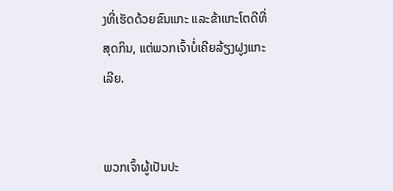ງທີ່ເຮັດດ້ວຍຂົນແກະ ແລະຂ້າແກະໂຕດີທີ່ສຸດກິນ, ແຕ່ພວກເຈົ້າບໍ່ເຄີຍລ້ຽງຝູງແກະເລີຍ.


ພວກເຈົ້າຜູ້ເປັນປະ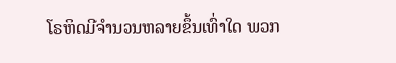ໂຣຫິດມີຈຳນວນຫລາຍຂຶ້ນເທົ່າໃດ ພວກ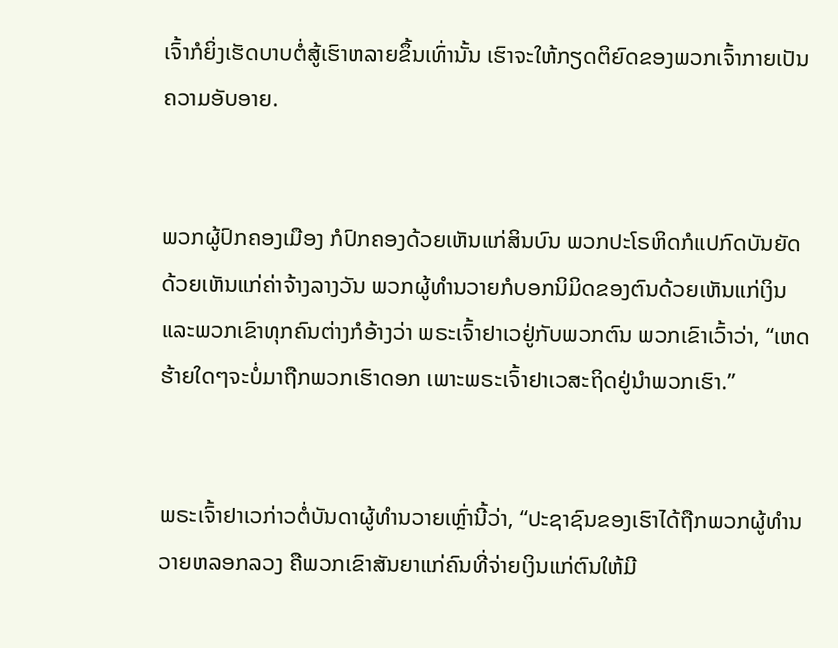ເຈົ້າກໍຍິ່ງເຮັດບາບຕໍ່ສູ້ເຮົາຫລາຍຂຶ້ນເທົ່ານັ້ນ ເຮົາຈະໃຫ້ກຽດຕິຍົດຂອງພວກເຈົ້າກາຍເປັນຄວາມອັບອາຍ.


ພວກຜູ້ປົກຄອງເມືອງ ກໍປົກຄອງດ້ວຍເຫັນແກ່ສິນບົນ ພວກປະໂຣຫິດກໍແປກົດບັນຍັດດ້ວຍເຫັນແກ່ຄ່າຈ້າງລາງວັນ ພວກຜູ້ທຳນວາຍກໍບອກນິມິດຂອງຕົນດ້ວຍເຫັນແກ່ເງິນ ແລະພວກເຂົາທຸກຄົນຕ່າງກໍອ້າງວ່າ ພຣະເຈົ້າຢາເວຢູ່ກັບພວກຕົນ ພວກເຂົາເວົ້າວ່າ, “ເຫດຮ້າຍໃດໆຈະບໍ່ມາຖືກພວກເຮົາດອກ ເພາະພຣະເຈົ້າຢາເວສະຖິດຢູ່ນຳພວກເຮົາ.”


ພຣະເຈົ້າຢາເວກ່າວຕໍ່ບັນດາຜູ້ທຳນວາຍເຫຼົ່ານີ້ວ່າ, “ປະຊາຊົນຂອງເຮົາໄດ້ຖືກພວກຜູ້ທຳນວາຍຫລອກລວງ ຄືພວກເຂົາສັນຍາແກ່ຄົນທີ່ຈ່າຍເງິນແກ່ຕົນໃຫ້ມີ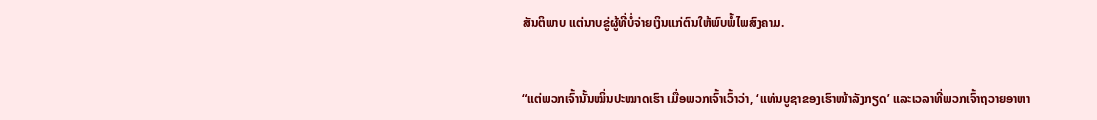ສັນຕິພາບ ແຕ່ນາບຂູ່ຜູ້ທີ່ບໍ່ຈ່າຍເງິນແກ່ຕົນໃຫ້ພົບພໍ້ໄພສົງຄາມ.


“ແຕ່ພວກເຈົ້ານັ້ນໝິ່ນປະໝາດເຮົາ ເມື່ອພວກເຈົ້າເວົ້າວ່າ, ‘ແທ່ນບູຊາຂອງເຮົາໜ້າລັງກຽດ’ ແລະເວລາທີ່ພວກເຈົ້າຖວາຍອາຫາ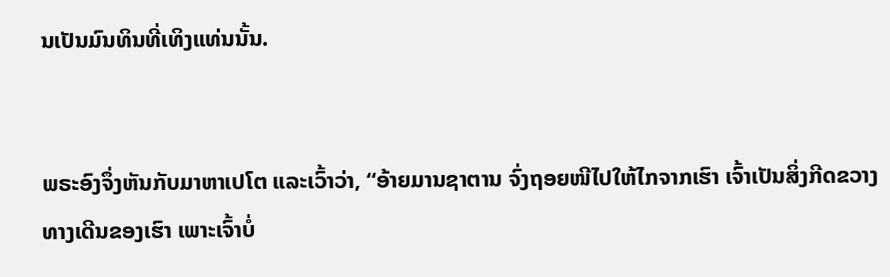ນເປັນມົນທິນທີ່ເທິງແທ່ນນັ້ນ.


ພຣະອົງຈຶ່ງຫັນກັບມາຫາເປໂຕ ແລະເວົ້າວ່າ, “ອ້າຍມານຊາຕານ ຈົ່ງຖອຍໜີໄປໃຫ້ໄກຈາກເຮົາ ເຈົ້າເປັນສິ່ງກີດຂວາງທາງເດີນຂອງເຮົາ ເພາະເຈົ້າບໍ່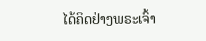ໄດ້ຄິດຢ່າງພຣະເຈົ້າ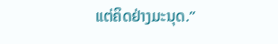ແຕ່ຄິດຢ່າງມະນຸດ.”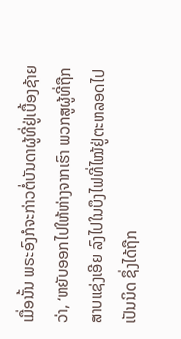ເມື່ອນັ້ນ ພຣະອົງກໍຈະກ່າວຕໍ່ບັນດາຜູ້ທີ່ຢູ່ເບື້ອງຊ້າຍວ່າ, ‘ຫຍັບອອກໄປໃຫ້ຫ່າງຈາກເຮົາ ພວກສູຜູ້ທີ່ຖືກສາບແຊ່ງເອີຍ ລົງໄປໃນບຶງໄຟທີ່ໄໝ້ຢູ່ຕະຫລອດໄປເປັນນິດ ຊຶ່ງໄດ້ຖືກ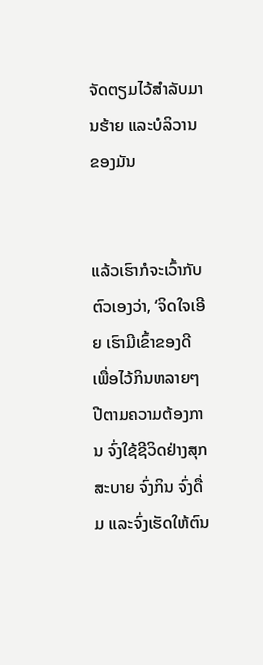ຈັດຕຽມໄວ້ສຳລັບມານຮ້າຍ ແລະບໍລິວານຂອງມັນ


ແລ້ວເຮົາກໍຈະເວົ້າກັບຕົວເອງວ່າ, ‘ຈິດໃຈເອີຍ ເຮົາມີເຂົ້າຂອງດີ ເພື່ອໄວ້ກິນຫລາຍໆປີຕາມຄວາມຕ້ອງການ ຈົ່ງໃຊ້ຊີວິດຢ່າງສຸກສະບາຍ ຈົ່ງກິນ ຈົ່ງດື່ມ ແລະຈົ່ງເຮັດໃຫ້ຕົນ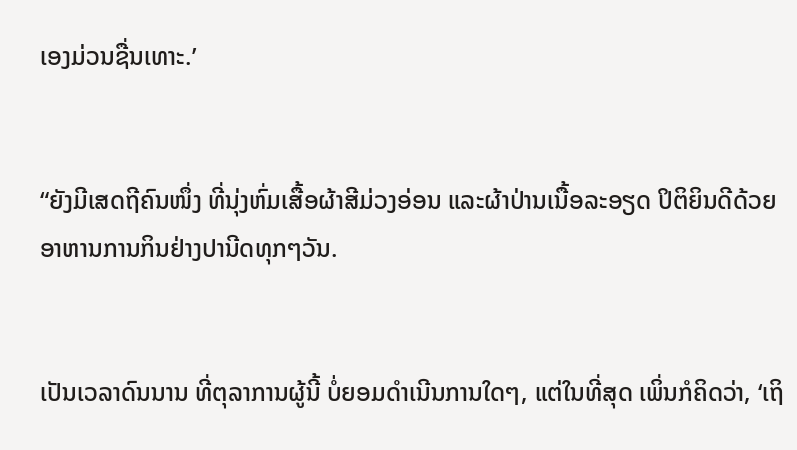ເອງມ່ວນຊື່ນເທາະ.’


“ຍັງມີເສດຖີຄົນໜຶ່ງ ທີ່ນຸ່ງຫົ່ມເສື້ອຜ້າສີມ່ວງອ່ອນ ແລະຜ້າປ່ານເນື້ອລະອຽດ ປິຕິຍິນດີດ້ວຍອາຫານການກິນຢ່າງປານີດທຸກໆວັນ.


ເປັນເວລາດົນນານ ທີ່ຕຸລາການຜູ້ນີ້ ບໍ່ຍອມດຳເນີນການໃດໆ, ແຕ່ໃນທີ່ສຸດ ເພິ່ນກໍຄິດວ່າ, ‘ເຖິ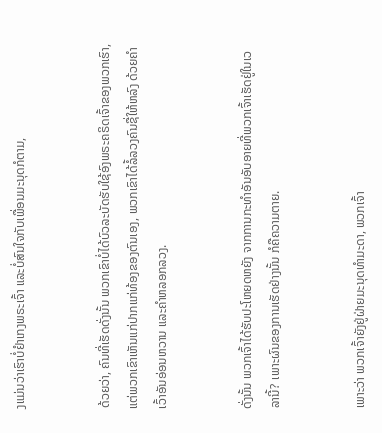ງແມ່ນວ່າເຮົາບໍ່ຢຳເກງພຣະເຈົ້າ ແລະບໍ່ສົນໃຈກັບເພື່ອນມະນຸດກໍຕາມ,


ດ້ວຍວ່າ, ຄົນທີ່ເຮັດດັ່ງນັ້ນ ພວກເຂົາບໍ່ໄດ້ບົວລະບັດຮັບໃຊ້ອົງພຣະຄຣິດເຈົ້າຂອງພວກເຮົາ, ແຕ່ພວກເຂົາເຫັນແກ່ປາກແກ່ທ້ອງຂອງຕົນເອງ, ພວກເຂົາໄດ້ລໍ້ລວງຄົນຊື່ໃຫ້ຫລົງ ດ້ວຍຄຳເວົ້າອັນອ່ອນຫວານ ແລະຄຳຫລອກລວງ.


ດັ່ງນັ້ນ ພວກເຈົ້າໄດ້ຮັບປະໂຫຍດຫຍັງ ຈາກການກະທຳອັນອັບອາຍທີ່ພວກເຈົ້າເຮັດຢູ່ໃນເວລານີ້? ເພາະຜົນຂອງການເຮັດຢ່າງນັ້ນ ກໍຄືຄວາມຕາຍ.


ເພາະວ່າ ພວກເຈົ້າຍັງຢູ່ຝ່າຍມະນຸດທຳມະດາ, ພວກເຈົ້າ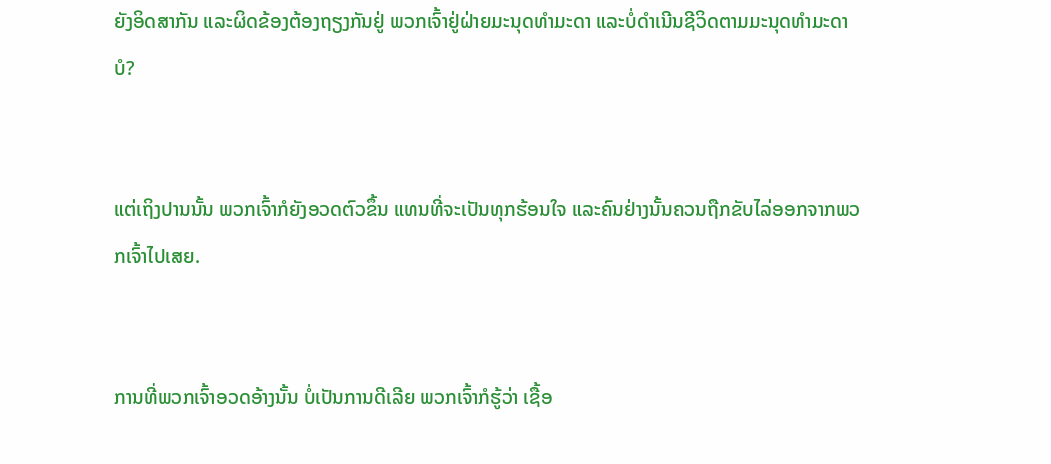ຍັງອິດສາກັນ ແລະຜິດຂ້ອງຕ້ອງຖຽງກັນຢູ່ ພວກເຈົ້າຢູ່ຝ່າຍມະນຸດທຳມະດາ ແລະບໍ່ດຳເນີນຊີວິດຕາມມະນຸດທຳມະດາບໍ?


ແຕ່ເຖິງປານນັ້ນ ພວກເຈົ້າກໍຍັງອວດຕົວຂຶ້ນ ແທນທີ່ຈະເປັນທຸກຮ້ອນໃຈ ແລະຄົນຢ່າງນັ້ນຄວນຖືກຂັບໄລ່ອອກຈາກພວກເຈົ້າໄປເສຍ.


ການທີ່ພວກເຈົ້າອວດອ້າງນັ້ນ ບໍ່ເປັນການດີເລີຍ ພວກເຈົ້າກໍຮູ້ວ່າ ເຊື້ອ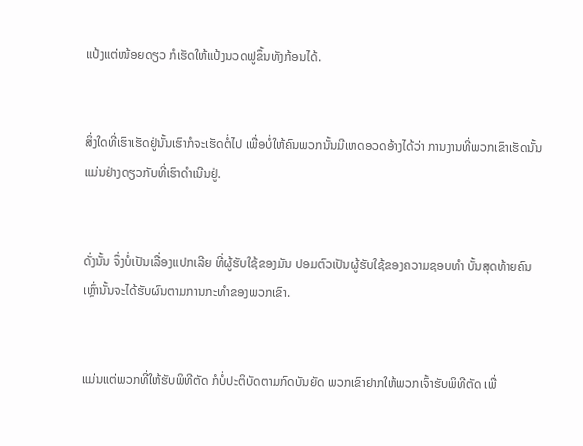ແປ້ງແຕ່ໜ້ອຍດຽວ ກໍເຮັດໃຫ້ແປ້ງນວດຟູຂຶ້ນທັງກ້ອນໄດ້.


ສິ່ງໃດທີ່ເຮົາເຮັດຢູ່ນັ້ນເຮົາກໍຈະເຮັດຕໍ່ໄປ ເພື່ອບໍ່ໃຫ້ຄົນພວກນັ້ນມີເຫດອວດອ້າງໄດ້ວ່າ ການງານທີ່ພວກເຂົາເຮັດນັ້ນແມ່ນຢ່າງດຽວກັບທີ່ເຮົາດຳເນີນຢູ່.


ດັ່ງນັ້ນ ຈຶ່ງບໍ່ເປັນເລື່ອງແປກເລີຍ ທີ່ຜູ້ຮັບໃຊ້ຂອງມັນ ປອມຕົວເປັນຜູ້ຮັບໃຊ້ຂອງຄວາມຊອບທຳ ບັ້ນສຸດທ້າຍຄົນເຫຼົ່ານັ້ນຈະໄດ້ຮັບຜົນຕາມການກະທຳຂອງພວກເຂົາ.


ແມ່ນແຕ່ພວກທີ່ໃຫ້ຮັບພິທີຕັດ ກໍບໍ່ປະຕິບັດຕາມກົດບັນຍັດ ພວກເຂົາຢາກໃຫ້ພວກເຈົ້າຮັບພິທີຕັດ ເພື່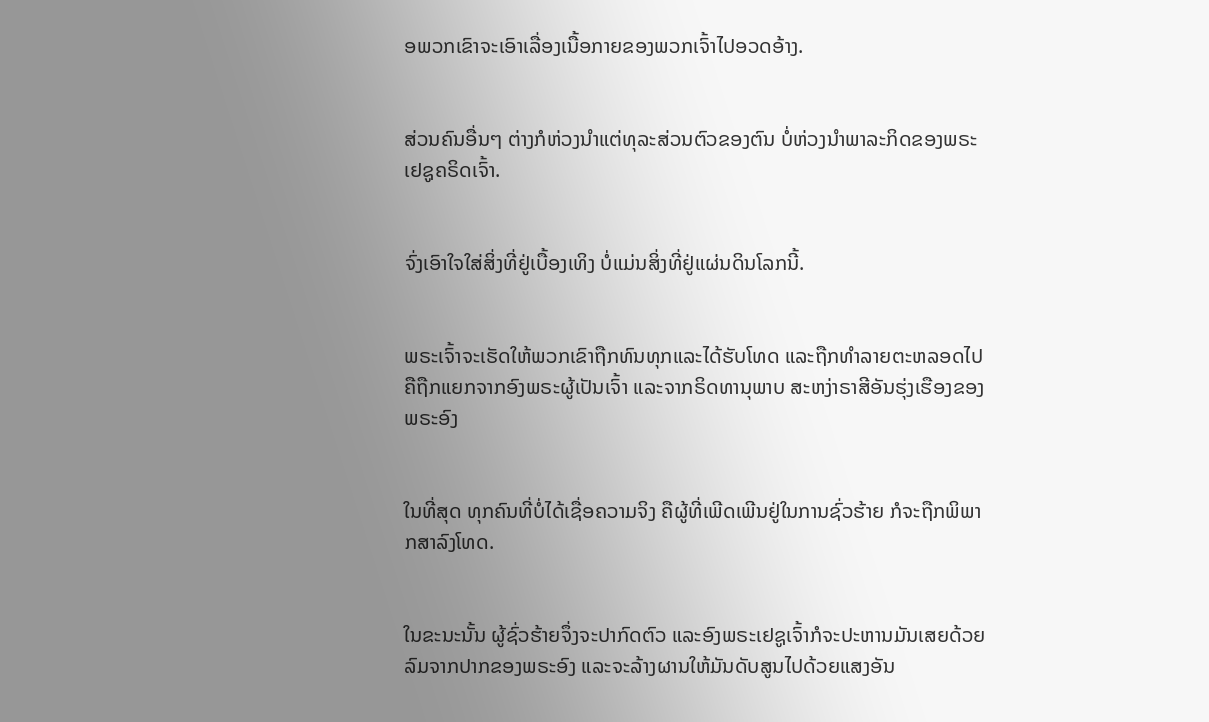ອພວກເຂົາຈະເອົາເລື່ອງເນື້ອກາຍຂອງພວກເຈົ້າໄປອວດອ້າງ.


ສ່ວນຄົນອື່ນໆ ຕ່າງກໍຫ່ວງນຳແຕ່ທຸລະສ່ວນຕົວຂອງຕົນ ບໍ່ຫ່ວງນຳພາລະກິດຂອງພຣະເຢຊູຄຣິດເຈົ້າ.


ຈົ່ງເອົາໃຈໃສ່ສິ່ງທີ່ຢູ່ເບື້ອງເທິງ ບໍ່ແມ່ນສິ່ງທີ່ຢູ່ແຜ່ນດິນໂລກນີ້.


ພຣະເຈົ້າຈະເຮັດໃຫ້ພວກເຂົາຖືກທົນທຸກແລະໄດ້ຮັບໂທດ ແລະຖືກທຳລາຍຕະຫລອດໄປ ຄືຖືກແຍກຈາກອົງພຣະຜູ້ເປັນເຈົ້າ ແລະຈາກຣິດທານຸພາບ ສະຫງ່າຣາສີອັນຮຸ່ງເຮືອງຂອງພຣະອົງ


ໃນທີ່ສຸດ ທຸກຄົນທີ່ບໍ່ໄດ້ເຊື່ອຄວາມຈິງ ຄືຜູ້ທີ່ເພີດເພີນຢູ່ໃນການຊົ່ວຮ້າຍ ກໍຈະຖືກພິພາກສາລົງໂທດ.


ໃນຂະນະນັ້ນ ຜູ້ຊົ່ວຮ້າຍຈຶ່ງຈະປາກົດຕົວ ແລະອົງພຣະເຢຊູເຈົ້າກໍຈະປະຫານມັນເສຍດ້ວຍລົມຈາກປາກຂອງພຣະອົງ ແລະຈະລ້າງຜານໃຫ້ມັນດັບສູນໄປດ້ວຍແສງອັນ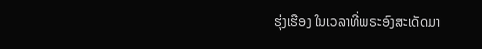ຮຸ່ງເຮືອງ ໃນເວລາທີ່ພຣະອົງສະເດັດມາ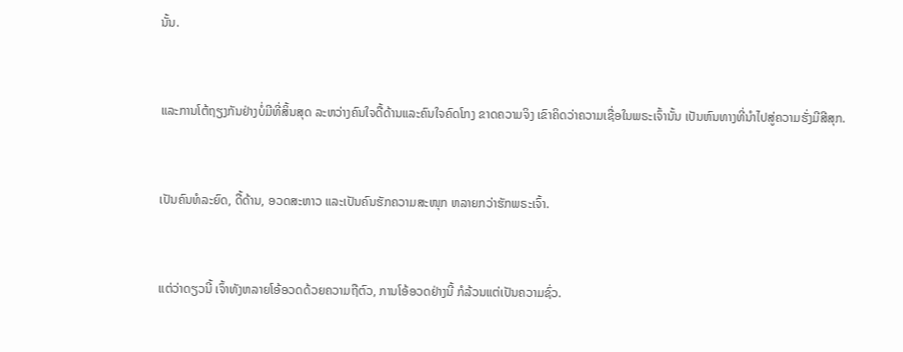ນັ້ນ.


ແລະການໂຕ້ຖຽງກັນຢ່າງບໍ່ມີທີ່ສິ້ນສຸດ ລະຫວ່າງຄົນໃຈດື້ດ້ານແລະຄົນໃຈຄົດໂກງ ຂາດຄວາມຈິງ ເຂົາຄິດວ່າຄວາມເຊື່ອໃນພຣະເຈົ້ານັ້ນ ເປັນຫົນທາງທີ່ນຳໄປສູ່ຄວາມຮັ່ງມີສີສຸກ.


ເປັນຄົນທໍລະຍົດ, ດື້ດ້ານ, ອວດສະຫາວ ແລະເປັນຄົນຮັກຄວາມສະໜຸກ ຫລາຍກວ່າຮັກພຣະເຈົ້າ.


ແຕ່ວ່າດຽວນີ້ ເຈົ້າທັງຫລາຍໂອ້ອວດດ້ວຍຄວາມຖືຕົວ, ການໂອ້ອວດຢ່າງນີ້ ກໍລ້ວນແຕ່ເປັນຄວາມຊົ່ວ.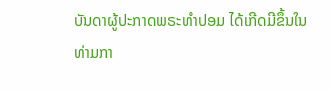ບັນດາຜູ້ປະກາດພຣະທຳປອມ ໄດ້ເກີດມີຂຶ້ນໃນທ່າມກາ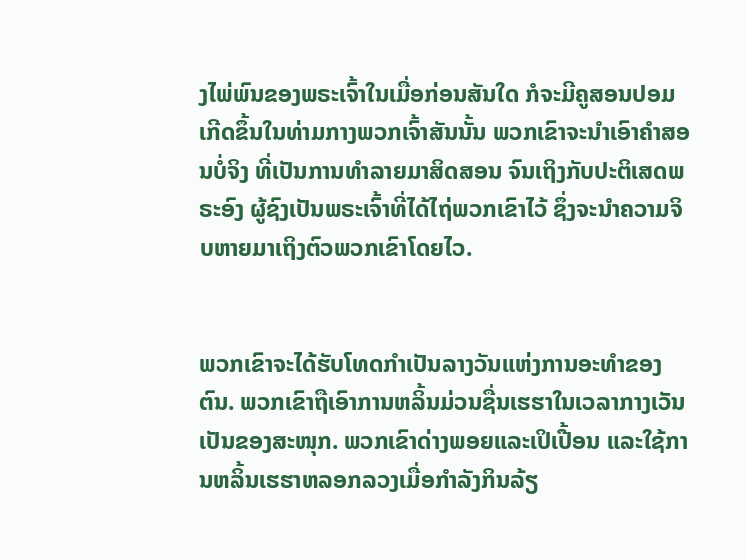ງໄພ່ພົນຂອງພຣະເຈົ້າໃນເມື່ອກ່ອນສັນໃດ ກໍຈະມີຄູສອນປອມເກີດຂຶ້ນໃນທ່າມກາງພວກເຈົ້າສັນນັ້ນ ພວກເຂົາຈະນຳເອົາຄຳສອນບໍ່ຈິງ ທີ່ເປັນການທຳລາຍມາສິດສອນ ຈົນເຖິງກັບປະຕິເສດພຣະອົງ ຜູ້ຊົງເປັນພຣະເຈົ້າທີ່ໄດ້ໄຖ່ພວກເຂົາໄວ້ ຊຶ່ງຈະນຳຄວາມຈິບຫາຍມາເຖິງຕົວພວກເຂົາໂດຍໄວ.


ພວກເຂົາຈະໄດ້ຮັບໂທດກຳເປັນລາງວັນແຫ່ງການອະທຳຂອງຕົນ. ພວກເຂົາຖືເອົາການຫລິ້ນມ່ວນຊື່ນເຮຮາໃນເວລາກາງເວັນເປັນຂອງສະໜຸກ. ພວກເຂົາດ່າງພອຍແລະເປິເປື້ອນ ແລະໃຊ້ການຫລິ້ນເຮຮາຫລອກລວງເມື່ອກຳລັງກິນລ້ຽ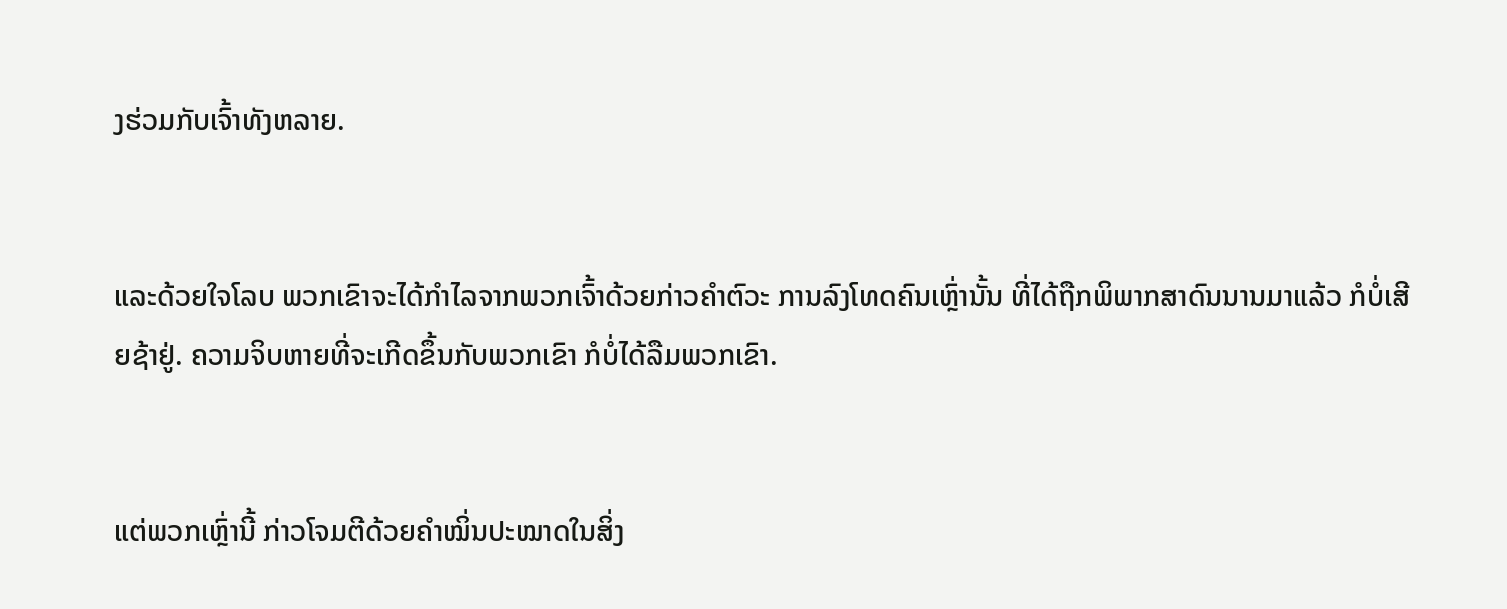ງຮ່ວມກັບເຈົ້າທັງຫລາຍ.


ແລະດ້ວຍໃຈໂລບ ພວກເຂົາຈະໄດ້ກຳໄລຈາກພວກເຈົ້າດ້ວຍກ່າວຄຳຕົວະ ການລົງໂທດຄົນເຫຼົ່ານັ້ນ ທີ່ໄດ້ຖືກພິພາກສາດົນນານມາແລ້ວ ກໍບໍ່ເສີຍຊ້າຢູ່. ຄວາມຈິບຫາຍທີ່ຈະເກີດຂຶ້ນກັບພວກເຂົາ ກໍບໍ່ໄດ້ລືມພວກເຂົາ.


ແຕ່ພວກເຫຼົ່ານີ້ ກ່າວໂຈມຕີດ້ວຍຄຳໝິ່ນປະໝາດໃນສິ່ງ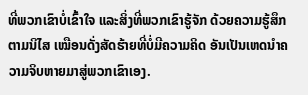ທີ່ພວກເຂົາບໍ່ເຂົ້າໃຈ ແລະສິ່ງທີ່ພວກເຂົາຮູ້ຈັກ ດ້ວຍຄວາມຮູ້ສຶກຕາມນິໄສ ເໝືອນດັ່ງສັດຮ້າຍທີ່ບໍ່ມີຄວາມຄິດ ອັນເປັນເຫດນຳຄວາມຈິບຫາຍມາສູ່ພວກເຂົາເອງ.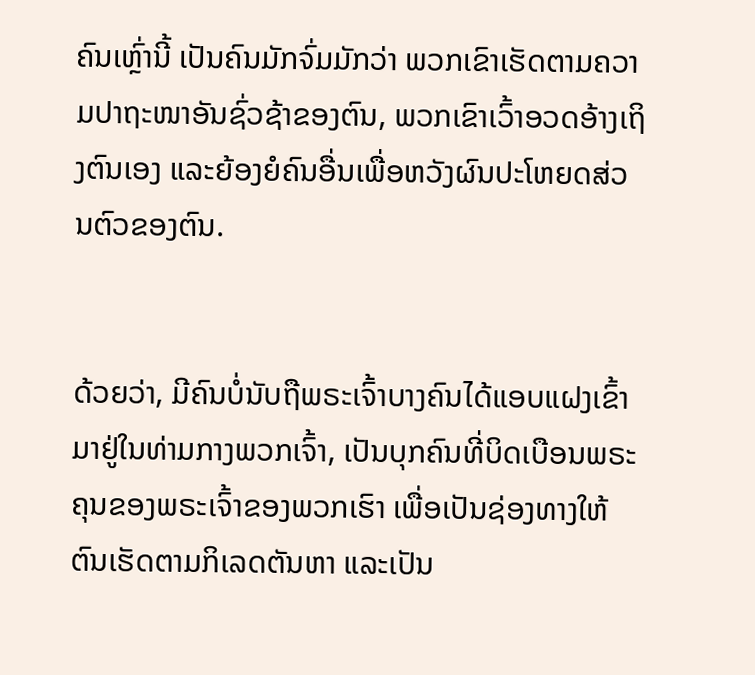ຄົນເຫຼົ່ານີ້ ເປັນຄົນມັກຈົ່ມມັກວ່າ ພວກເຂົາເຮັດຕາມຄວາມປາຖະໜາອັນຊົ່ວຊ້າຂອງຕົນ, ພວກເຂົາເວົ້າອວດອ້າງເຖິງຕົນເອງ ແລະຍ້ອງຍໍຄົນອື່ນເພື່ອຫວັງຜົນປະໂຫຍດສ່ວນຕົວຂອງຕົນ.


ດ້ວຍວ່າ, ມີຄົນບໍ່ນັບຖືພຣະເຈົ້າບາງຄົນໄດ້ແອບແຝງເຂົ້າມາຢູ່ໃນທ່າມກາງພວກເຈົ້າ, ເປັນບຸກຄົນທີ່ບິດເບືອນພຣະຄຸນຂອງພຣະເຈົ້າຂອງພວກເຮົາ ເພື່ອເປັນຊ່ອງທາງໃຫ້ຕົນເຮັດຕາມກິເລດຕັນຫາ ແລະເປັນ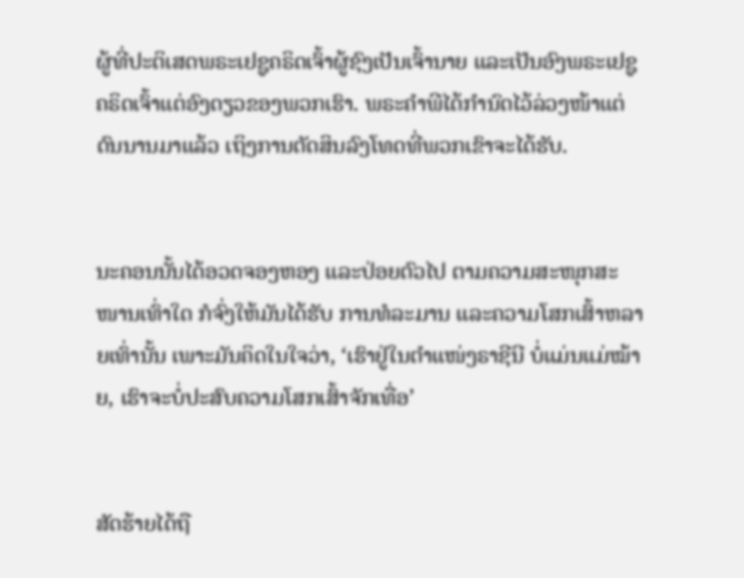ຜູ້ທີ່ປະຕິເສດພຣະເຢຊູຄຣິດເຈົ້າຜູ້ຊົງເປັນເຈົ້ານາຍ ແລະເປັນອົງພຣະເຢຊູຄຣິດເຈົ້າແຕ່ອົງດຽວຂອງພວກເຮົາ. ພຣະຄຳພີໄດ້ກຳນົດໄວ້ລ່ວງໜ້າແຕ່ດົນນານມາແລ້ວ ເຖິງການຕັດສິນລົງໂທດທີ່ພວກເຂົາຈະໄດ້ຮັບ.


ນະຄອນນັ້ນໄດ້ອວດຈອງຫອງ ແລະປ່ອຍຕົວໄປ ຕາມຄວາມສະໜຸກສະໜານເທົ່າໃດ ກໍຈົ່ງໃຫ້ມັນໄດ້ຮັບ ການທໍລະມານ ແລະຄວາມໂສກເສົ້າຫລາຍເທົ່ານັ້ນ ເພາະມັນຄິດໃນໃຈວ່າ, ‘ເຮົາຢູ່ໃນຕຳແໜ່ງຣາຊີນີ ບໍ່ແມ່ນແມ່ໝ້າຍ, ເຮົາຈະບໍ່ປະສົບຄວາມໂສກເສົ້າຈັກເທື່ອ’


ສັດຮ້າຍໄດ້ຖື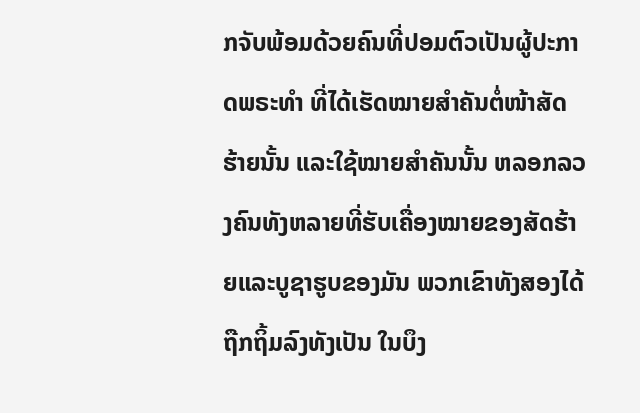ກຈັບພ້ອມດ້ວຍຄົນທີ່ປອມຕົວເປັນຜູ້ປະກາດພຣະທຳ ທີ່ໄດ້ເຮັດໝາຍສຳຄັນຕໍ່ໜ້າສັດຮ້າຍນັ້ນ ແລະໃຊ້ໝາຍສຳຄັນນັ້ນ ຫລອກລວງຄົນທັງຫລາຍທີ່ຮັບເຄື່ອງໝາຍຂອງສັດຮ້າຍແລະບູຊາຮູບຂອງມັນ ພວກເຂົາທັງສອງໄດ້ຖືກຖິ້ມລົງທັງເປັນ ໃນບຶງ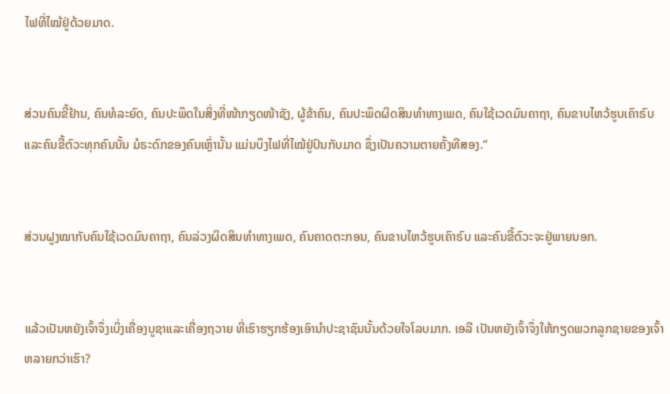ໄຟທີ່ໄໝ້ຢູ່ດ້ວຍມາດ.


ສ່ວນຄົນຂີ້ຢ້ານ, ຄົນທໍລະຍົດ, ຄົນປະພຶດໃນສິ່ງທີ່ໜ້າກຽດໜ້າຊັງ, ຜູ້ຂ້າຄົນ, ຄົນປະພຶດຜິດສິນທຳທາງເພດ, ຄົນໃຊ້ເວດມົນຄາຖາ, ຄົນຂາບໄຫວ້ຮູບເຄົາຣົບ ແລະຄົນຂີ້ຕົວະທຸກຄົນນັ້ນ ມໍຣະດົກຂອງຄົນເຫຼົ່ານັ້ນ ແມ່ນບຶງໄຟທີ່ໄໝ້ຢູ່ປົນກັບມາດ ຊຶ່ງເປັນຄວາມຕາຍຄັ້ງທີສອງ.”


ສ່ວນຝູງໝາກັບຄົນໃຊ້ເວດມົນຄາຖາ, ຄົນລ່ວງຜິດສິນທຳທາງເພດ, ຄົນຄາດຕະກອນ, ຄົນຂາບໄຫວ້ຮູບເຄົາຣົບ ແລະຄົນຂີ້ຕົວະຈະຢູ່ພາຍນອກ.


ແລ້ວເປັນຫຍັງເຈົ້າຈຶ່ງເບິ່ງເຄື່ອງບູຊາແລະເຄື່ອງຖວາຍ ທີ່ເຮົາຮຽກຮ້ອງເອົານຳປະຊາຊົນນັ້ນດ້ວຍໃຈໂລບມາກ. ເອລີ ເປັນຫຍັງເຈົ້າຈຶ່ງໃຫ້ກຽດພວກລູກຊາຍຂອງເຈົ້າຫລາຍກວ່າເຮົາ?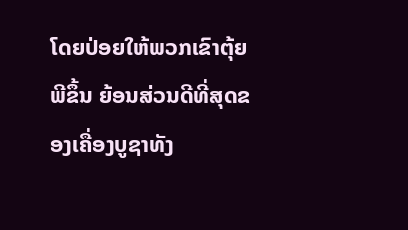ໂດຍປ່ອຍໃຫ້ພວກເຂົາຕຸ້ຍພີຂຶ້ນ ຍ້ອນສ່ວນດີທີ່ສຸດຂອງເຄື່ອງບູຊາທັງ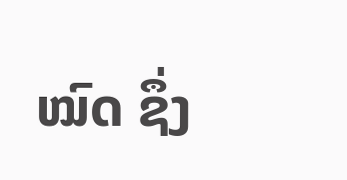ໝົດ ຊຶ່ງ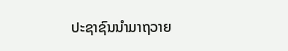ປະຊາຊົນນຳມາຖວາຍ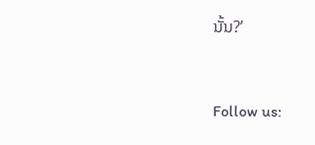ນັ້ນ?’


Follow us: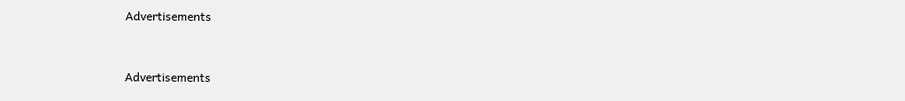Advertisements


Advertisements